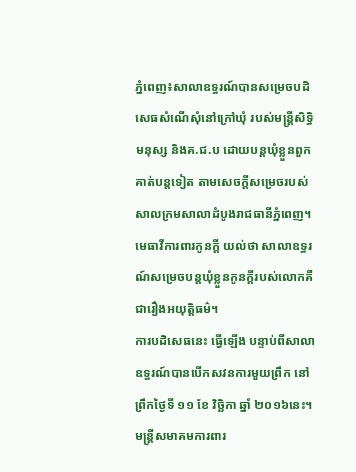ភ្នំពេញ៖សាលាឧទ្ធរណ៍បានសម្រេចបដិសេធសំណើសុំនៅក្រៅឃុំ របស់មន្ត្រីសិទ្ធិមនុស្ស និងគ.ជ.ប ដោយបន្តឃុំខ្លួនពួកគាត់បន្តទៀត តាមសេចក្តីសម្រេចរបស់សាលក្រមសាលាដំបូងរាជធានីភ្នំពេញ។ មេធាវីការពារកូនក្តី យល់ថា សាលាឧទ្ធរណ៍សម្រេចបន្តឃុំខ្លួនកូនក្តីរបស់លោកគឺ ជារឿងអយុត្តិធម៌។
ការបដិសេធនេះ ធ្វើឡើង បន្ទាប់ពីសាលាឧទ្ធរណ៍បានបើកសវនការមួយព្រឹក នៅព្រឹកថ្ងៃទី ១១ ខែ វិច្ឆិកា ឆ្នាំ ២០១៦នេះ។
មន្ត្រីសមាគមការពារ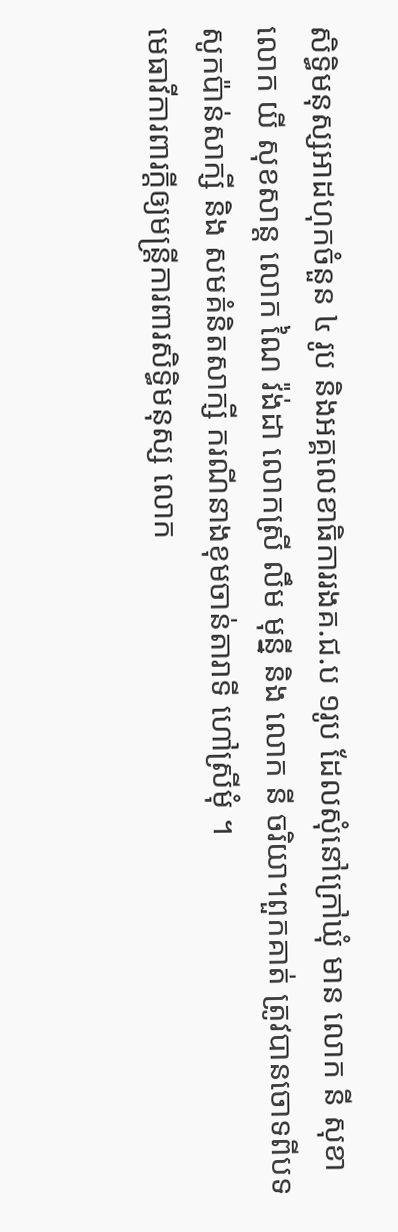សិទ្ធិមនុស្សអាដហុកចំនួន ៤ រូប និងអគ្គលេខាធិការរងគ.ជ.ប ១រូប ដែលសុំនៅក្រៅឃុំ មាន លោក នី សុខា លោក យី សុខសាន្ត លោក ណៃ វ៉ង់ដា លោកស្រី លឹម មុន្នី និង លោក នី ចរិយា។ពួកគាត់ ត្រូវបានចោទពីបទសូកប៉ាន់សាក្សី និង សមគំនិតសាក្សី ករណីនាងខុមចាន់តារាទី ហៅស្រីមុំ ។
មេធាវីការពារក្តីឲ្យមន្ត្រីការពារសិទ្ធិមនុស្ស លោក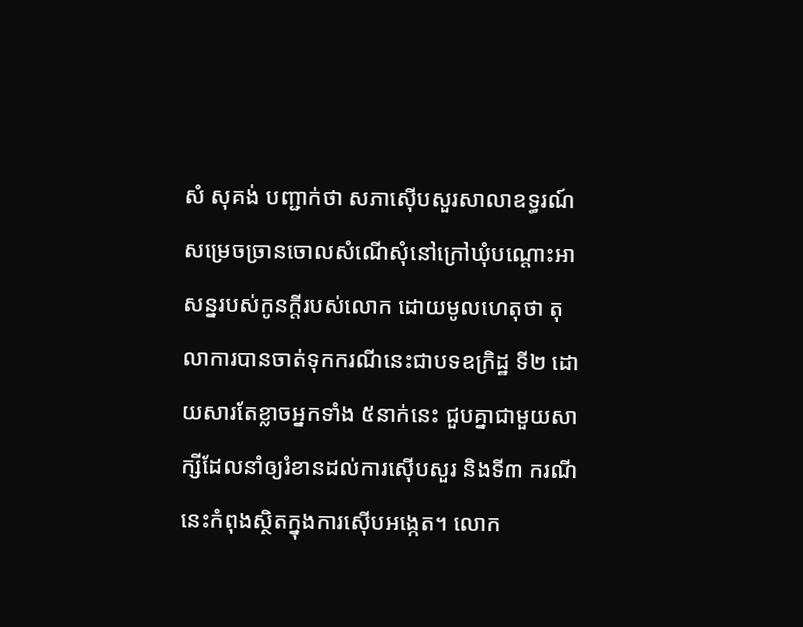សំ សុគង់ បញ្ជាក់ថា សភាស៊ើបសួរសាលាឧទ្ធរណ៍ សម្រេចច្រានចោលសំណើសុំនៅក្រៅឃុំបណ្តោះអាសន្នរបស់កូនក្តីរបស់លោក ដោយមូលហេតុថា តុលាការបានចាត់ទុកករណីនេះជាបទឧក្រិដ្ឋ ទី២ ដោយសារតែខ្លាចអ្នកទាំង ៥នាក់នេះ ជួបគ្នាជាមួយសាក្សីដែលនាំឲ្យរំខានដល់ការស៊ើបសួរ និងទី៣ ករណីនេះកំពុងស្ថិតក្នុងការស៊ើបអង្កេត។ លោក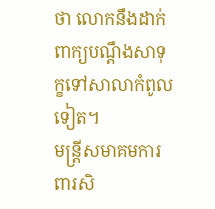ថា លោកនឹងដាក់ពាក្យបណ្តឹងសាទុក្ខទៅសាលាកំពូលទៀត។
មន្ត្រីសមាគមការពារសិ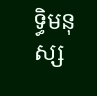ទ្ធិមនុស្ស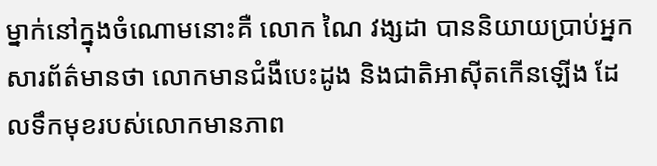ម្នាក់នៅក្នុងចំណោមនោះគឺ លោក ណៃ វង្សដា បាននិយាយប្រាប់អ្នកសារព័ត៌មានថា លោកមានជំងឺបេះដូង និងជាតិអាស៊ីតកើនឡើង ដែលទឹកមុខរបស់លោកមានភាព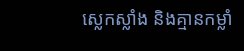ស្លេកស្លាំង និងគ្មានកម្លាំ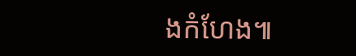ងកំហែង៕